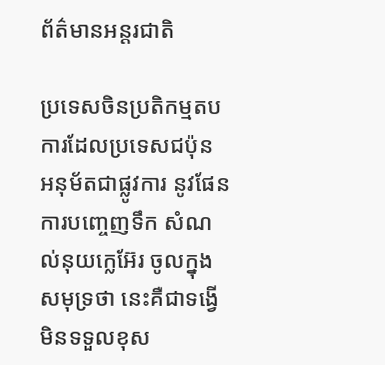ព័ត៌មានអន្តរជាតិ

ប្រទេសចិនប្រតិកម្មតប ការដែលប្រទេសជប៉ុន អនុម័តជាផ្លូវការ នូវផែនការបញ្ចេញទឹក សំណល់នុយក្លេអ៊ែរ ចូលក្នុងសមុទ្រថា នេះគឺជាទង្វើ មិនទទួលខុស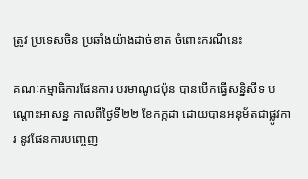ត្រូវ ប្រទេសចិន ប្រឆាំងយ៉ាងដាច់ខាត ចំពោះករណីនេះ

គណៈកម្មាធិការផែនការ បរមាណូជប៉ុន បានបើកធ្វើសន្និសីទ បណ្តោះអាសន្ន កាលពីថ្ងៃទី២២ ខែកក្កដា ដោយបានអនុម័តជាផ្លូវការ នូវផែនការបញ្ចេញ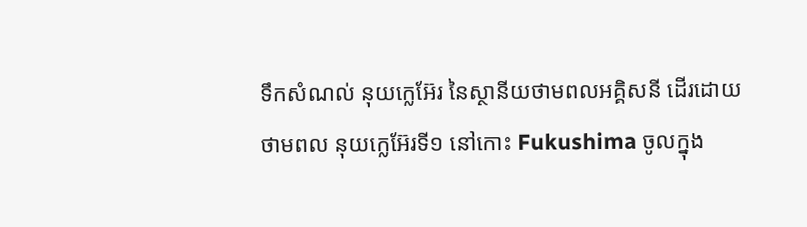ទឹកសំណល់ នុយក្លេអ៊ែរ នៃស្ថានីយថាមពលអគ្គិសនី ដើរដោយថាមពល នុយក្លេអ៊ែរទី១ នៅកោះ Fukushima ចូលក្នុង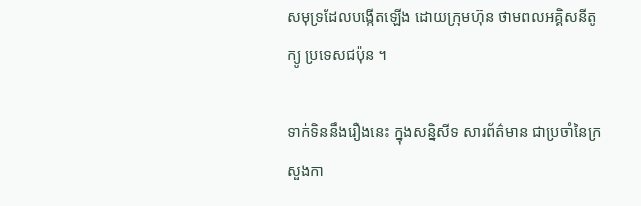សមុទ្រដែលបង្កើតឡើង ដោយក្រុមហ៊ុន ថាមពលអគ្គិសនីតូក្យូ ប្រទេសជប៉ុន ។

ទាក់ទិននឹងរឿងនេះ ក្នុងសន្និសីទ សារព័ត៌មាន ជាប្រចាំនៃក្រសួងកា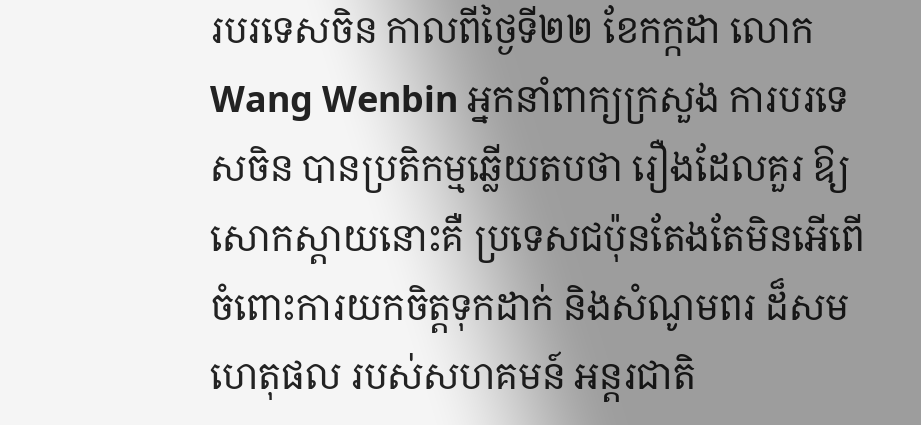របរទេសចិន កាលពីថ្ងៃទី២២ ខែកក្កដា លោក Wang Wenbin អ្នកនាំពាក្យក្រសួង ការបរទេសចិន បានប្រតិកម្មឆ្លើយតបថា រឿងដែលគួរ ឱ្យសោកស្តាយនោះគឺ ប្រទេសជប៉ុនតែងតែមិនអើពើ ចំពោះការយកចិត្តទុកដាក់ និងសំណូមពរ ដ៏សមហេតុផល របស់សហគមន៍ អន្តរជាតិ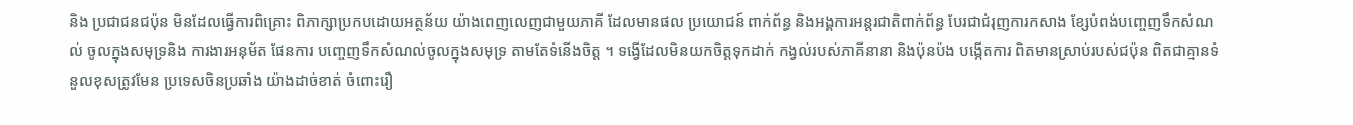និង ប្រជាជនជប៉ុន មិនដែលធ្វើការពិគ្រោះ ពិភាក្សាប្រកបដោយអត្ថន័យ យ៉ាងពេញលេញជាមួយភាគី ដែលមានផល ប្រយោជន៍ ពាក់ព័ន្ធ និងអង្គការអន្តរជាតិពាក់ព័ន្ធ បែរជាជំរុញការកសាង ខ្សែបំពង់បញ្ចេញទឹកសំណល់ ចូលក្នុងសមុទ្រនិង ការងារអនុម័ត ផែនការ បញ្ចេញទឹកសំណល់ចូលក្នុងសមុទ្រ តាមតែទំនើងចិត្ត ។ ទង្វើដែលមិនយកចិត្តទុកដាក់ កង្វល់របស់ភាគីនានា និងប៉ុនប៉ង បង្កើតការ ពិតមានស្រាប់របស់ជប៉ុន ពិតជាគ្មានទំនួលខុសត្រូវមែន ប្រទេសចិនប្រឆាំង យ៉ាងដាច់ខាត់ ចំពោះរឿ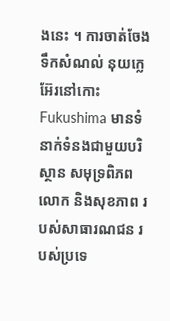ងនេះ ។ ការចាត់ចែងទឹកសំណល់ នុយក្លេអ៊ែរនៅកោះ Fukushima មានទំនាក់ទំនងជាមួយបរិស្ថាន សមុទ្រពិភពលោក និងសុខភាព របស់សាធារណជន របស់ប្រទេ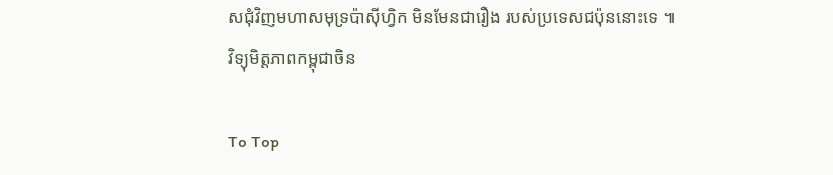សជុំវិញមហាសមុទ្រប៉ាស៊ីហ្វិក មិនមែនជារឿង របស់ប្រទេសជប៉ុននោះទេ ៕
វិទ្យុមិត្តភាពកម្ពុជាចិន

To Top